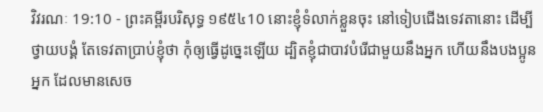វិវរណៈ 19:10 - ព្រះគម្ពីរបរិសុទ្ធ ១៩៥៤10 នោះខ្ញុំទំលាក់ខ្លួនចុះ នៅទៀបជើងទេវតានោះ ដើម្បីថ្វាយបង្គំ តែទេវតាប្រាប់ខ្ញុំថា កុំឲ្យធ្វើដូច្នេះឡើយ ដ្បិតខ្ញុំជាបាវបំរើជាមួយនឹងអ្នក ហើយនឹងបងប្អូនអ្នក ដែលមានសេច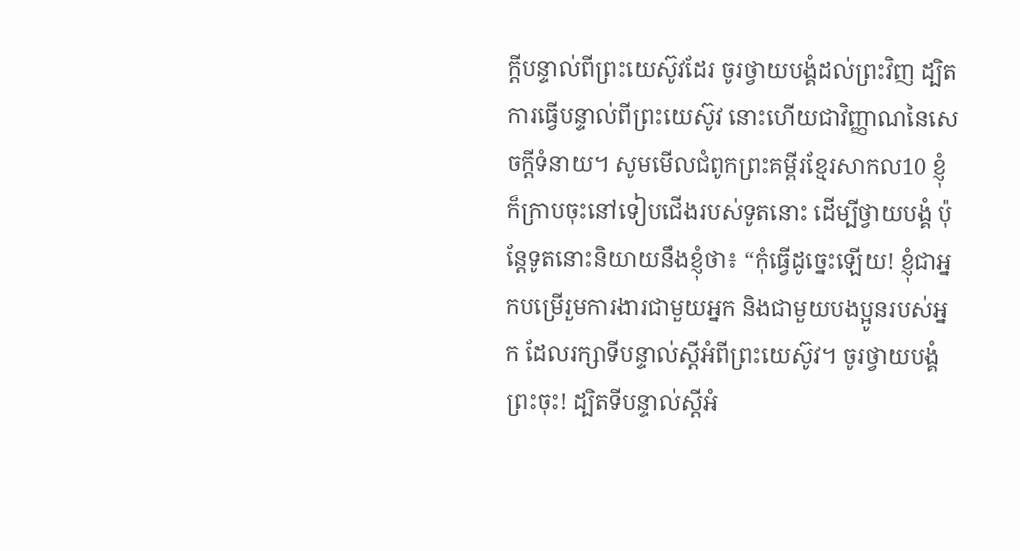ក្ដីបន្ទាល់ពីព្រះយេស៊ូវដែរ ចូរថ្វាយបង្គំដល់ព្រះវិញ ដ្បិតការធ្វើបន្ទាល់ពីព្រះយេស៊ូវ នោះហើយជាវិញ្ញាណនៃសេចក្ដីទំនាយ។ សូមមើលជំពូកព្រះគម្ពីរខ្មែរសាកល10 ខ្ញុំក៏ក្រាបចុះនៅទៀបជើងរបស់ទូតនោះ ដើម្បីថ្វាយបង្គំ ប៉ុន្តែទូតនោះនិយាយនឹងខ្ញុំថា៖ “កុំធ្វើដូច្នេះឡើយ! ខ្ញុំជាអ្នកបម្រើរួមការងារជាមួយអ្នក និងជាមួយបងប្អូនរបស់អ្នក ដែលរក្សាទីបន្ទាល់ស្ដីអំពីព្រះយេស៊ូវ។ ចូរថ្វាយបង្គំព្រះចុះ! ដ្បិតទីបន្ទាល់ស្ដីអំ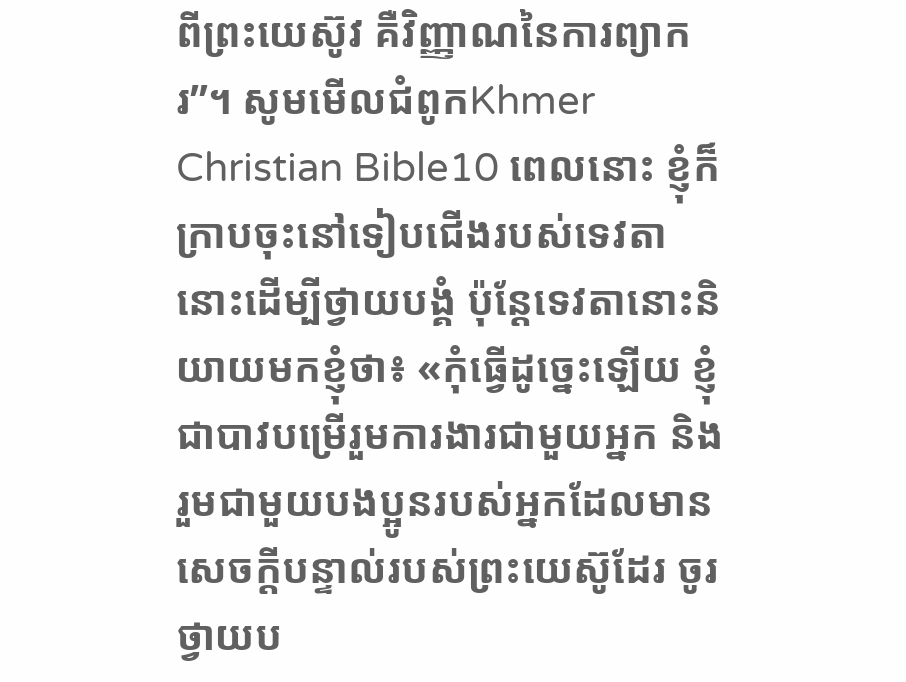ពីព្រះយេស៊ូវ គឺវិញ្ញាណនៃការព្យាករ”។ សូមមើលជំពូកKhmer Christian Bible10 ពេលនោះ ខ្ញុំក៏ក្រាបចុះនៅទៀបជើងរបស់ទេវតានោះដើម្បីថ្វាយបង្គំ ប៉ុន្ដែទេវតានោះនិយាយមកខ្ញុំថា៖ «កុំធ្វើដូច្នេះឡើយ ខ្ញុំជាបាវបម្រើរួមការងារជាមួយអ្នក និងរួមជាមួយបងប្អូនរបស់អ្នកដែលមានសេចក្ដីបន្ទាល់របស់ព្រះយេស៊ូដែរ ចូរថ្វាយប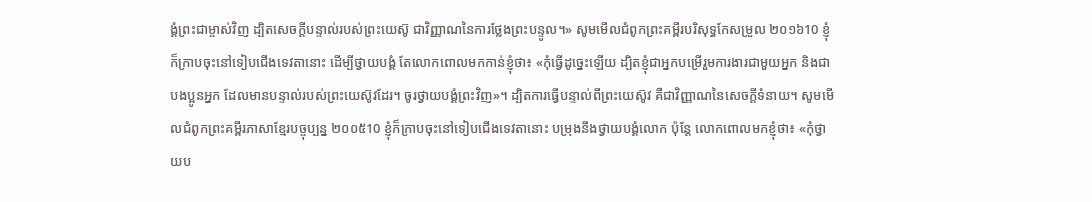ង្គំព្រះជាម្ចាស់វិញ ដ្បិតសេចក្ដីបន្ទាល់របស់ព្រះយេស៊ូ ជាវិញ្ញាណនៃការថ្លែងព្រះបន្ទូល។» សូមមើលជំពូកព្រះគម្ពីរបរិសុទ្ធកែសម្រួល ២០១៦10 ខ្ញុំក៏ក្រាបចុះនៅទៀបជើងទេវតានោះ ដើម្បីថ្វាយបង្គំ តែលោកពោលមកកាន់ខ្ញុំថា៖ «កុំធ្វើដូច្នេះឡើយ ដ្បិតខ្ញុំជាអ្នកបម្រើរួមការងារជាមួយអ្នក និងជាបងប្អូនអ្នក ដែលមានបន្ទាល់របស់ព្រះយេស៊ូវដែរ។ ចូរថ្វាយបង្គំព្រះវិញ»។ ដ្បិតការធ្វើបន្ទាល់ពីព្រះយេស៊ូវ គឺជាវិញ្ញាណនៃសេចក្ដីទំនាយ។ សូមមើលជំពូកព្រះគម្ពីរភាសាខ្មែរបច្ចុប្បន្ន ២០០៥10 ខ្ញុំក៏ក្រាបចុះនៅទៀបជើងទេវតានោះ បម្រុងនឹងថ្វាយបង្គំលោក ប៉ុន្តែ លោកពោលមកខ្ញុំថា៖ «កុំថ្វាយប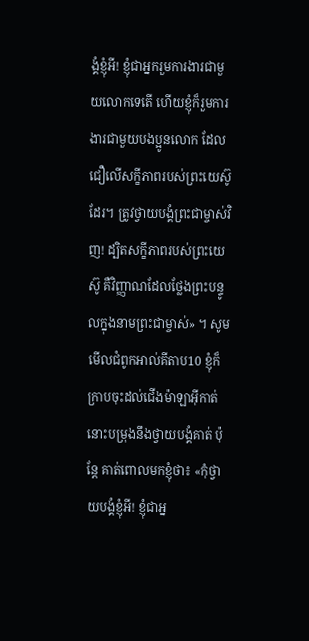ង្គំខ្ញុំអី! ខ្ញុំជាអ្នករួមការងារជាមួយលោកទេតើ ហើយខ្ញុំក៏រួមការងារជាមួយបងប្អូនលោក ដែលជឿលើសក្ខីភាពរបស់ព្រះយេស៊ូដែរ។ ត្រូវថ្វាយបង្គំព្រះជាម្ចាស់វិញ! ដ្បិតសក្ខីភាពរបស់ព្រះយេស៊ូ គឺវិញ្ញាណដែលថ្លែងព្រះបន្ទូលក្នុងនាមព្រះជាម្ចាស់» ។ សូមមើលជំពូកអាល់គីតាប10 ខ្ញុំក៏ក្រាបចុះដល់ជើងម៉ាឡាអ៊ីកាត់នោះបម្រុងនឹងថ្វាយបង្គំគាត់ ប៉ុន្ដែ គាត់ពោលមកខ្ញុំថា៖ «កុំថ្វាយបង្គំខ្ញុំអី! ខ្ញុំជាអ្ន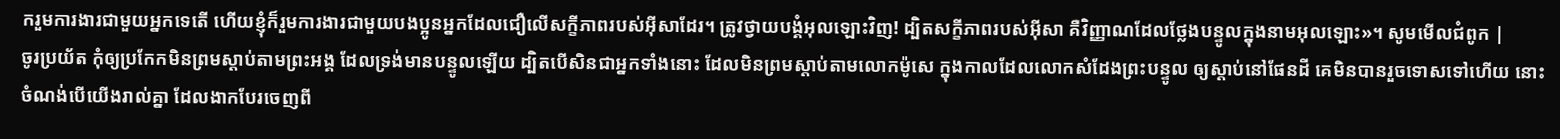ករួមការងារជាមួយអ្នកទេតើ ហើយខ្ញុំក៏រួមការងារជាមួយបងប្អូនអ្នកដែលជឿលើសក្ខីភាពរបស់អ៊ីសាដែរ។ ត្រូវថ្វាយបង្គំអុលឡោះវិញ! ដ្បិតសក្ខីភាពរបស់អ៊ីសា គឺវិញ្ញាណដែលថ្លែងបន្ទូលក្នុងនាមអុលឡោះ»។ សូមមើលជំពូក |
ចូរប្រយ័ត កុំឲ្យប្រកែកមិនព្រមស្តាប់តាមព្រះអង្គ ដែលទ្រង់មានបន្ទូលឡើយ ដ្បិតបើសិនជាអ្នកទាំងនោះ ដែលមិនព្រមស្តាប់តាមលោកម៉ូសេ ក្នុងកាលដែលលោកសំដែងព្រះបន្ទូល ឲ្យស្តាប់នៅផែនដី គេមិនបានរួចទោសទៅហើយ នោះចំណង់បើយើងរាល់គ្នា ដែលងាកបែរចេញពី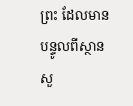ព្រះ ដែលមានបន្ទូលពីស្ថានសួ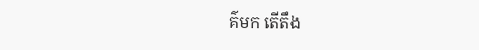គ៌មក តើតឹង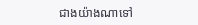ជាងយ៉ាងណាទៅ